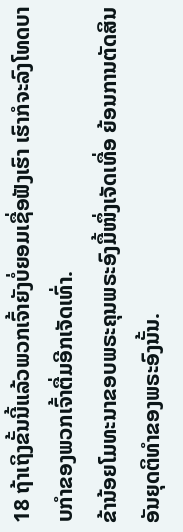18 ຖ້າເຖິງຂັ້ນນີ້ແລ້ວພວກເຈົ້າຍັງບໍ່ຍອມເຊື່ອຟັງເຮົາ ເຮົາກໍຈະລົງໂທດບາບກຳຂອງພວກເຈົ້າຕື່ມອີກເຈັດເທົ່າ.
ຂ້ານ້ອຍໂມທະນາຂອບພຣະຄຸນພຣະອົງມື້ໜຶ່ງເຈັດເທື່ອ ຍ້ອນການຕັດສິນອັນຍຸດຕິທຳຂອງພຣະອົງນັ້ນ.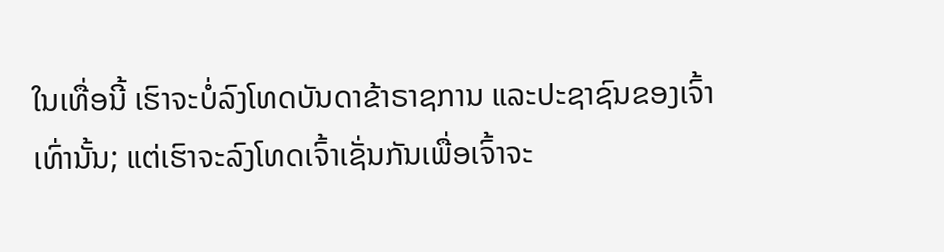ໃນເທື່ອນີ້ ເຮົາຈະບໍ່ລົງໂທດບັນດາຂ້າຣາຊການ ແລະປະຊາຊົນຂອງເຈົ້າເທົ່ານັ້ນ; ແຕ່ເຮົາຈະລົງໂທດເຈົ້າເຊັ່ນກັນເພື່ອເຈົ້າຈະ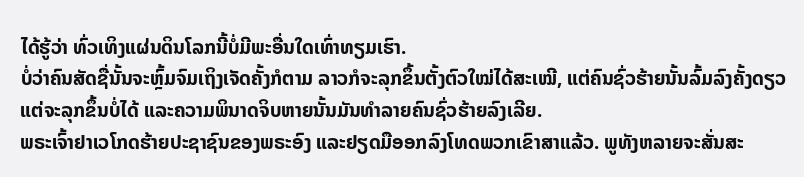ໄດ້ຮູ້ວ່າ ທົ່ວເທິງແຜ່ນດິນໂລກນີ້ບໍ່ມີພະອື່ນໃດເທົ່າທຽມເຮົາ.
ບໍ່ວ່າຄົນສັດຊື່ນັ້ນຈະຫຼົ້ມຈົມເຖິງເຈັດຄັ້ງກໍຕາມ ລາວກໍຈະລຸກຂຶ້ນຕັ້ງຕົວໃໝ່ໄດ້ສະເໝີ, ແຕ່ຄົນຊົ່ວຮ້າຍນັ້ນລົ້ມລົງຄັ້ງດຽວ ແຕ່ຈະລຸກຂຶ້ນບໍ່ໄດ້ ແລະຄວາມພິນາດຈິບຫາຍນັ້ນມັນທຳລາຍຄົນຊົ່ວຮ້າຍລົງເລີຍ.
ພຣະເຈົ້າຢາເວໂກດຮ້າຍປະຊາຊົນຂອງພຣະອົງ ແລະຢຽດມືອອກລົງໂທດພວກເຂົາສາແລ້ວ. ພູທັງຫລາຍຈະສັ່ນສະ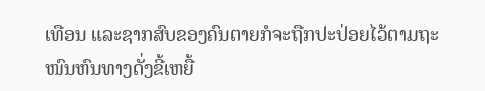ເທືອນ ແລະຊາກສົບຂອງຄົນຕາຍກໍຈະຖືກປະປ່ອຍໄວ້ຕາມຖະໜົນຫົນທາງດັ່ງຂີ້ເຫຍື້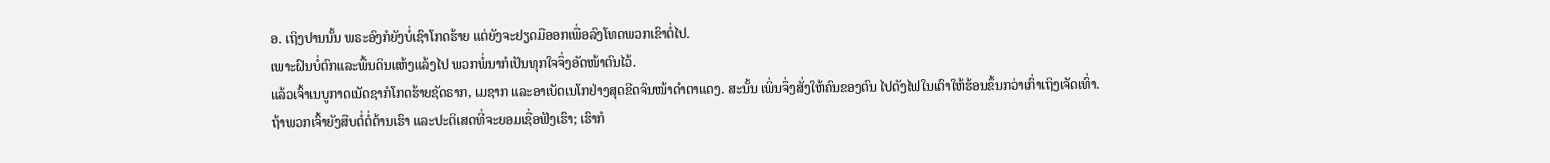ອ. ເຖິງປານນັ້ນ ພຣະອົງກໍຍັງບໍ່ເຊົາໂກດຮ້າຍ ແຕ່ຍັງຈະຢຽດມືອອກເພື່ອລົງໂທດພວກເຂົາຕໍ່ໄປ.
ເພາະຝົນບໍ່ຕົກແລະພື້ນດິນແຫ້ງແລ້ງໄປ ພວກພໍ່ນາກໍເປັນທຸກໃຈຈຶ່ງອັດໜ້າຕົນໄວ້.
ແລ້ວເຈົ້າເນບູກາດເນັດຊາກໍໂກດຮ້າຍຊັດຣາກ, ເມຊາກ ແລະອາເບັດເນໂກຢ່າງສຸດຂີດຈົນໜ້າດຳຕາແດງ. ສະນັ້ນ ເພິ່ນຈຶ່ງສັ່ງໃຫ້ຄົນຂອງຕົນ ໄປດັງໄຟໃນເຕົາໃຫ້ຮ້ອນຂຶ້ນກວ່າເກົ່າເຖິງເຈັດເທົ່າ.
ຖ້າພວກເຈົ້າຍັງສືບຕໍ່ຕໍ່ຕ້ານເຮົາ ແລະປະຕິເສດທີ່ຈະຍອມເຊື່ອຟັງເຮົາ; ເຮົາກໍ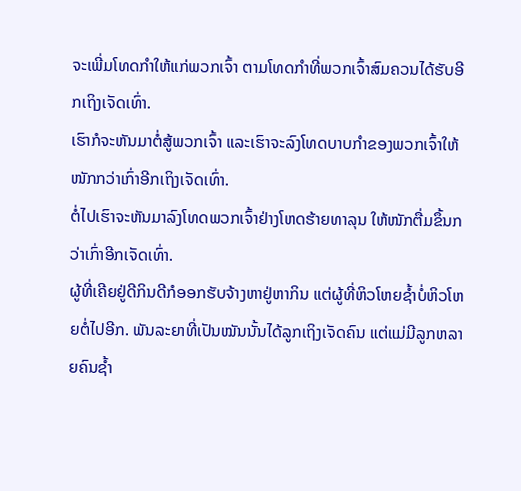ຈະເພີ່ມໂທດກຳໃຫ້ແກ່ພວກເຈົ້າ ຕາມໂທດກຳທີ່ພວກເຈົ້າສົມຄວນໄດ້ຮັບອີກເຖິງເຈັດເທົ່າ.
ເຮົາກໍຈະຫັນມາຕໍ່ສູ້ພວກເຈົ້າ ແລະເຮົາຈະລົງໂທດບາບກຳຂອງພວກເຈົ້າໃຫ້ໜັກກວ່າເກົ່າອີກເຖິງເຈັດເທົ່າ.
ຕໍ່ໄປເຮົາຈະຫັນມາລົງໂທດພວກເຈົ້າຢ່າງໂຫດຮ້າຍທາລຸນ ໃຫ້ໜັກຕື່ມຂຶ້ນກວ່າເກົ່າອີກເຈັດເທົ່າ.
ຜູ້ທີ່ເຄີຍຢູ່ດີກິນດີກໍອອກຮັບຈ້າງຫາຢູ່ຫາກິນ ແຕ່ຜູ້ທີ່ຫິວໂຫຍຊໍ້າບໍ່ຫິວໂຫຍຕໍ່ໄປອີກ. ພັນລະຍາທີ່ເປັນໝັນນັ້ນໄດ້ລູກເຖິງເຈັດຄົນ ແຕ່ແມ່ມີລູກຫລາຍຄົນຊໍ້າ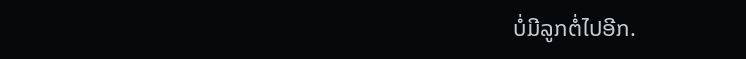ບໍ່ມີລູກຕໍ່ໄປອີກ.